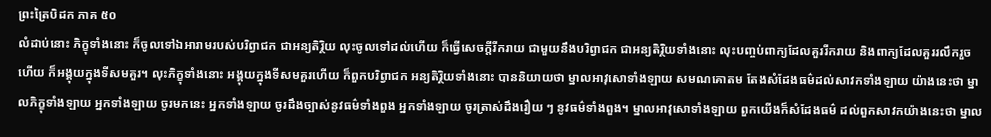ព្រះត្រៃបិដក ភាគ ៥០
លំដាប់នោះ ភិក្ខុទាំងនោះ ក៏ចូលទៅឯអារាមរបស់បរិព្វាជក ជាអន្យតិរ្ថិយ លុះចូលទៅដល់ហើយ ក៏ធ្វើសេចក្តីរីករាយ ជាមួយនឹងបរិព្វាជក ជាអន្យតិរ្ថិយទាំងនោះ លុះបញ្ចប់ពាក្យដែលគួររីករាយ និងពាក្យដែលគួររលឹករួចហើយ ក៏អង្គុយក្នុងទីសមគួរ។ លុះភិក្ខុទាំងនោះ អង្គុយក្នុងទីសមគួរហើយ ក៏ពួកបរិព្វាជក អន្យតិរ្ថិយទាំងនោះ បាននិយាយថា ម្នាលអាវុសោទាំងឡាយ សមណគោតម តែងសំដែងធម៌ដល់សាវកទាំងឡាយ យ៉ាងនេះថា ម្នាលភិក្ខុទាំងឡាយ អ្នកទាំងឡាយ ចូរមកនេះ អ្នកទាំងឡាយ ចូរដឹងច្បាស់នូវធម៌ទាំងពួង អ្នកទាំងឡាយ ចូរត្រាស់ដឹងរឿយ ៗ នូវធម៌ទាំងពួង។ ម្នាលអាវុសោទាំងឡាយ ពួកយើងក៏សំដែងធម៌ ដល់ពួកសាវកយ៉ាងនេះថា ម្នាល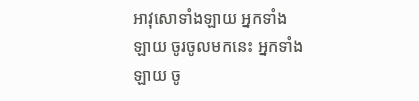អាវុសោទាំងឡាយ អ្នកទាំងឡាយ ចូរចូលមកនេះ អ្នកទាំងឡាយ ចូ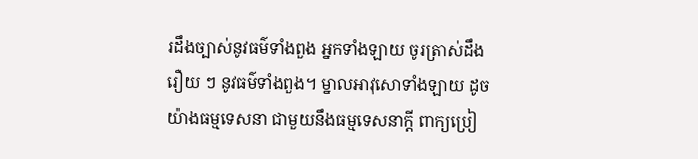រដឹងច្បាស់នូវធម៌ទាំងពួង អ្នកទាំងឡាយ ចូរត្រាស់ដឹងរឿយ ៗ នូវធម៌ទាំងពួង។ ម្នាលអាវុសោទាំងឡាយ ដូចយ៉ាងធម្មទេសនា ជាមួយនឹងធម្មទេសនាក្តី ពាក្យប្រៀ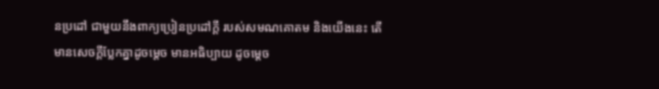នប្រដៅ ជាមួយនឹងពាក្យប្រៀនប្រដៅក្តី របស់សមណគោតម និងយើងនេះ តើមានសេចក្តីប្លែកគ្នាដូចម្តេច មានអធិប្បាយ ដូចម្តេច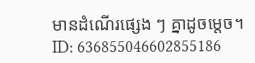មានដំណើរផ្សេង ៗ គ្នាដូចម្តេច។
ID: 636855046602855186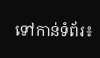ទៅកាន់ទំព័រ៖